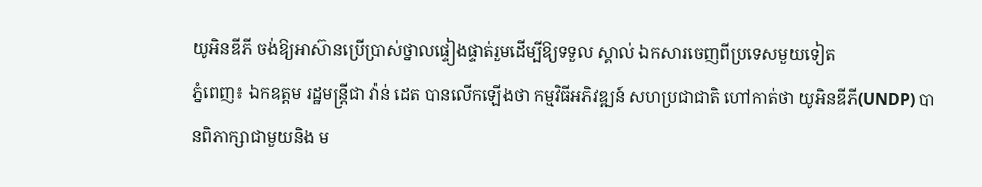យូអិនឌីភី ចង់ឱ្យអាស៊ានប្រើប្រាស់ថ្នាលផ្ទៀងផ្ទាត់រួមដើម្បីឱ្យទទួល ស្គាល់ ឯកសារចេញពីប្រទេសមួយទៀត
ភ្នំពេញ៖ ឯកឧត្តម រដ្ឋមន្រ្តីជា វ៉ាន់ ដេត បានលើកឡើងថា កម្មវិធីអភិវឌ្ឍន៍ សហប្រជាជាតិ ហៅកាត់ថា យូអិនឌីភី(UNDP) បានពិភាក្សាជាមួយនិង ម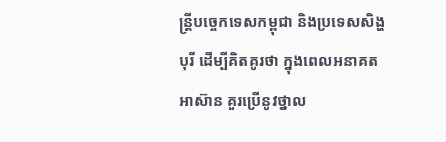ន្រ្តីបច្ចេកទេសកម្ពុជា និងប្រទេសសិង្ហបុរី ដើម្បីគិតគូរថា ក្នុងពេលអនាគត អាស៊ាន គួរប្រើនូវថ្នាល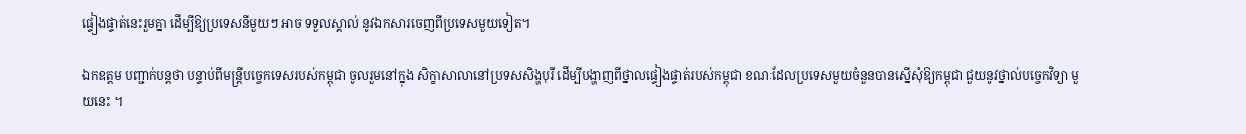ផ្ទៀងផ្ទាត់នេះរួមគ្នា ដើម្បីឱ្យប្រទេសនីមួយៗ អាច ទទួលស្គាល់ នូវឯកសារចេញពីប្រទេសមួយទៀត។

ឯកឧត្តម បញ្ជាក់បន្តថា បន្ទាប់ពីមន្ត្រីបច្ចេកទេសរបស់កម្ពុជា ចូលរួមនៅក្នុង សិក្ខាសាលានៅប្រទសសិង្ហបុរី ដើម្បីបង្ហាញពីថ្នាលផ្ទៀងផ្ទាត់របស់កម្ពុជា ខណៈដែលប្រទេសមួយចំនួនបានស្នើសុំឱ្យកម្ពុជា ជួយនូវថ្នាល់បច្ចេកវិទ្យា មួយនេះ ។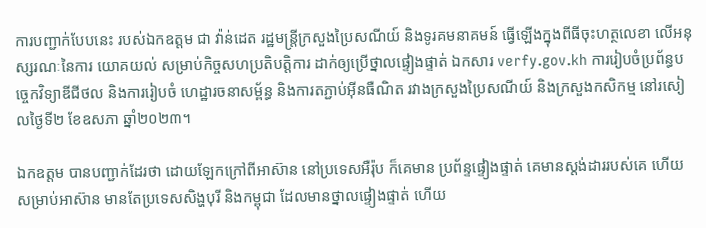ការបញ្ជាក់បែបនេះ របស់ឯកឧត្តម ជា វ៉ាន់ដេត រដ្ឋមន្រ្តីក្រសួងប្រៃសណីយ៍ និងទូរគមនាគមន៍ ធ្វើឡើងក្នុងពីធីចុះហត្ថលេខា លើអនុស្សរណៈនៃការ យោគយល់ សម្រាប់កិច្ចសហប្រតិបត្តិការ ដាក់ឲ្យប្រើថ្នាលផ្ទៀងផ្ទាត់ ឯកសារ verfy.gov.kh ការរៀបចំប្រព័ន្ធបច្ចេកវិទ្យាឌីជីថល និងការរៀបចំ ហេដ្ឋារចនាសម្ព័ន្ធ និងការតភ្ជាប់អ៊ីនធឺណិត រវាងក្រសួងប្រៃសណីយ៍ និងក្រសួងកសិកម្ម នៅរសៀលថ្ងៃទី២ ខែឧសភា ឆ្នាំ២០២៣។

ឯកឧត្តម បានបញ្ជាក់ដែរថា ដោយឡែកក្រៅពីអាស៊ាន នៅប្រទេសអឺរ៉ុប ក៏គេមាន ប្រព័ន្ទផ្ទៀងផ្ទាត់ គេមានស្តង់ដាររបស់គេ ហើយសម្រាប់អាស៊ាន មានតែប្រទេសសិង្ហបុរី និងកម្ពុជា ដែលមានថ្នាលផ្ទៀងផ្ទាត់ ហើយ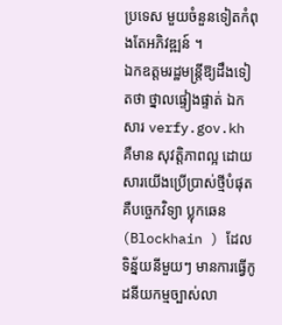ប្រទេស មួយចំនួនទៀតកំពុងតែអភិវឌ្ឍន៍ ។
ឯកឧត្តមរដ្ឋមន្រ្តីឱ្យដឹងទៀតថា ថ្នាលផ្ទៀងផ្ទាត់ ឯកសារ verfy.gov.kh គឺមាន សុវត្តិភាពល្អ ដោយសារយើងប្រើប្រាស់ថ្មីបំផុតគឺបច្ចេកវិទ្យា ប្លុកឆេន (Blockhain ) ដែលទិន្ន័យនីមួយៗ មានការធ្វើកូដនីយកម្មច្បាស់លា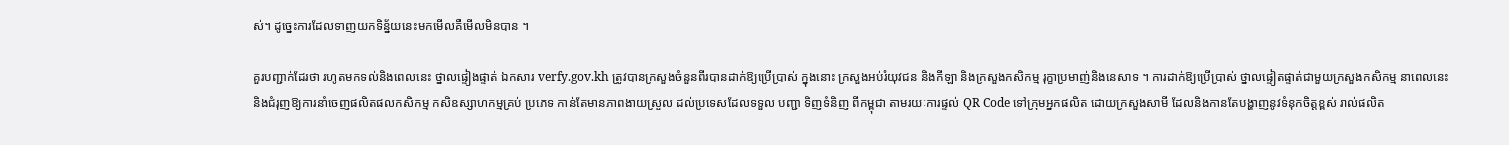ស់។ ដូច្នេះការដែលទាញយកទិន្ន័យនេះមកមើលគឺមើលមិនបាន ។

គួរបញ្ជាក់ដែរថា រហូតមកទល់និងពេលនេះ ថ្នាលផ្ទៀងផ្ទាត់ ឯកសារ verfy.gov.kh ត្រូវបានក្រសួងចំនួនពីរបានដាក់ឱ្យប្រើប្រាស់ ក្នុងនោះ ក្រសួងអប់រំយុវជន និងកីឡា និងក្រសួងកសិកម្ម រុក្ខាប្រមាញ់និងនេសាទ ។ ការដាក់ឱ្យប្រើប្រាស់ ថ្នាលផ្ទៀតផ្ទាត់ជាមួយក្រសួងកសិកម្ម នាពេលនេះ និងជំរុញឱ្យការនាំចេញផលិតផលកសិកម្ម កសិឧស្សាហកម្មគ្រប់ ប្រភេទ កាន់តែមានភាពងាយស្រួល ដល់ប្រទេសដែលទទួល បញ្ជា ទិញទំនិញ ពីកម្ពុជា តាមរយៈការផ្ទល់ QR Code ទៅក្រុមអ្នកផលិត ដោយក្រសួងសាមី ដែលនិងកានតែបង្ហាញនូវទំនុកចិត្តខ្ពស់ រាល់ផលិត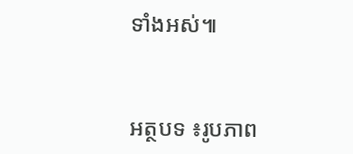ទាំងអស់៕


អត្ថបទ ៖រូបភាព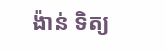ង៉ាន់ ទិត្យ